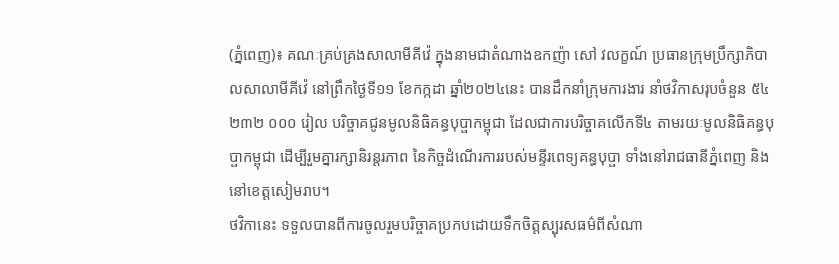(ភ្នំពេញ)៖ គណៈគ្រប់គ្រងសាលាមីគីវ៉េ ក្នុងនាមជាតំណាងឧកញ៉ា សៅ វលក្ខណ៍ ប្រធានក្រុមប្រឹក្សាភិបាលសាលាមីគីវ៉េ នៅព្រឹកថ្ងៃទី១១ ខែកក្កដា ឆ្នាំ២០២៤នេះ បានដឹកនាំក្រុមការងារ នាំថវិកាសរុបចំនួន ៥៤ ២៣២ ០០០ រៀល បរិច្ចាគជូនមូលនិធិគន្ធបុប្ផាកម្ពុជា ដែលជាការបរិច្ចាគលើកទី៤ តាមរយៈមូលនិធិគន្ធបុប្ផាកម្ពុជា ដើម្បីរួមគ្នារក្សានិរន្តរភាព នៃកិច្ចដំណើរការរបស់មន្ទីរពេទ្យគន្ធបុប្ផា ទាំងនៅរាជធានីភ្នំពេញ និងនៅខេត្តសៀមរាប។
ថវិកានេះ ទទួលបានពីការចូលរួមបរិច្ចាគប្រកបដោយទឹកចិត្តស្បុរសធម៌ពីសំណា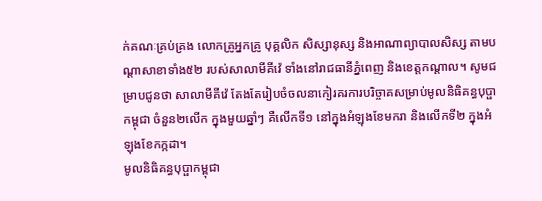ក់គណៈគ្រប់គ្រង លោកគ្រូអ្នកគ្រូ បុគ្គលិក សិស្សានុស្ស និងអាណាព្យាបាលសិស្ស តាមបណ្ដាសាខាទាំង៥២ របស់សាលាមីគីវ៉េ ទាំងនៅរាជធានីភ្នំពេញ និងខេត្តកណ្ដាល។ សូមជម្រាបជូនថា សាលាមីគីវ៉េ តែងតែរៀបចំចលនាកៀរគរការបរិច្ចាគសម្រាប់មូលនិធិគន្ធបុប្ផាកម្ពុជា ចំនួន២លើក ក្នុងមួយឆ្នាំៗ គឺលើកទី១ នៅក្នុងអំឡុងខែមករា និងលើកទី២ ក្នុងអំឡុងខែកក្កដា។
មូលនិធិគន្ធបុប្ផាកម្ពុជា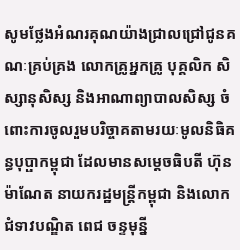សូមថ្លែងអំណរគុណយ៉ាងជ្រាលជ្រៅជូនគណៈគ្រប់គ្រង លោកគ្រូអ្នកគ្រូ បុគ្គលិក សិស្សានុសិស្ស និងអាណាព្យាបាលសិស្ស ចំពោះការចូលរួមបរិច្ចាគតាមរយៈមូលនិធិគន្ធបុប្ផាកម្ពុជា ដែលមានសម្ដេចធិបតី ហ៊ុន ម៉ាណែត នាយករដ្ឋមន្ត្រីកម្ពុជា និងលោកជំទាវបណ្ឌិត ពេជ ចន្ទមុន្នី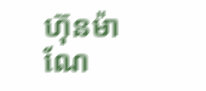ហ៊ុនម៉ាណែ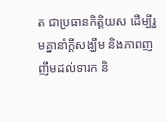ត ជាប្រធានកិត្តិយស ដើម្បីរួមគ្នានាំក្ដីសង្ឃឹម និងភាពញញឹមដល់ទារក និ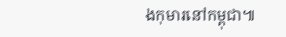ងកុមារនៅកម្ពុជា៕